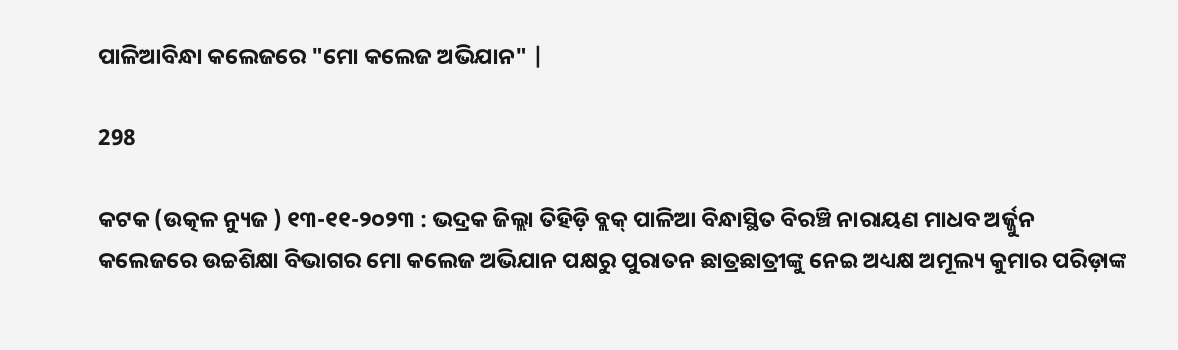ପାଳିଆବିନ୍ଧା କଲେଜରେ "ମୋ କଲେଜ ଅଭିଯାନ" |

298

କଟକ (ଉତ୍କଳ ନ୍ୟୁଜ ) ୧୩-୧୧-୨୦୨୩ : ଭଦ୍ରକ ଜିଲ୍ଲା ତିହିଡ଼ି ବ୍ଲକ୍ ପାଳିଆ ବିନ୍ଧାସ୍ଥିତ ବିରଞ୍ଚି ନାରାୟଣ ମାଧବ ଅର୍ଜ୍ଜୁନ କଲେଜରେ ଉଚ୍ଚଶିକ୍ଷା ବିଭାଗର ମୋ କଲେଜ ଅଭିଯାନ ପକ୍ଷରୁ ପୁରାତନ ଛାତ୍ରଛାତ୍ରୀଙ୍କୁ ନେଇ ଅଧ୍ୟକ୍ଷ ଅମୂଲ୍ୟ କୁମାର ପରିଡ଼ାଙ୍କ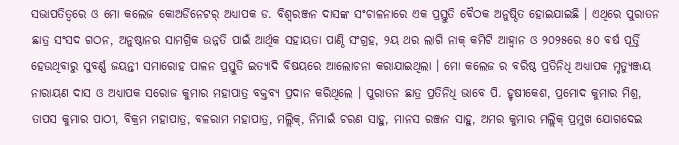ସଭାପତିତ୍ୱରେ ଓ ମୋ କଲେଜ କୋଅର୍ଡିନେଟର୍ ଅଧ୍ୟାପକ ଡ. ବିଶ୍ୱରଞ୍ଜନ ଦାସଙ୍କ ସଂଚାଳନାରେ ଏକ ପ୍ରସ୍ତୁତି ବୈଠକ ଅନୁଷ୍ଠିତ ହୋଇଯାଇଛି । ଏଥିରେ ପୁରାତନ ଛାତ୍ର ସଂସଦ ଗଠନ, ଅନୁଷ୍ଠାନର ସାମଗ୍ରିକ ଉନ୍ନତି ପାଇଁ ଆର୍ଥିକ ସହାୟତା ପାଣ୍ଠି ସଂଗ୍ରହ, ୨ୟ ଥର ଲାଗି ନାକ୍ କମିଟି ଆହ୍ୱାନ ଓ ୨୦୨୫ରେ ୫୦ ବର୍ଷ ପୂର୍ତ୍ତି ହେଉଥିବାରୁ ସୁବର୍ଣ୍ଣ ଜୟନ୍ତୀ ସମାରୋହ ପାଳନ ପ୍ରସ୍ତୁତି ଇତ୍ୟାଦି ବିଷୟରେ ଆଲୋଚନା କରାଯାଇଥିଲା । ମୋ କଲେଜ ର ବରିଷ୍ଠ ପ୍ରତିନିଧି ଅଧ୍ୟାପକ ମୃତ୍ୟୁଞ୍ଜୟ ନାରାୟଣ ଦାସ ଓ ଅଧ୍ୟାପକ ସରୋଜ କୁମାର ମହାପାତ୍ର ବକ୍ତବ୍ୟ ପ୍ରଦାନ କରିଥିଲେ । ପୁରାତନ ଛାତ୍ର ପ୍ରତିନିଧି ଭାବେ ପି. ହୃଷୀକେଶ, ପ୍ରମୋଦ କୁମାର ମିଶ୍ର, ତାପସ କୁମାର ପାଠୀ, ବିକ୍ରମ ମହାପାତ୍ର, ବଳରାମ ମହାପାତ୍ର, ମଲ୍ଲିକ୍‌, ନିମାଇଁ ଚରଣ ସାହୁ, ମାନସ ରଞ୍ଜନ ସାହୁ, ଅମର କୁମାର ମଲ୍ଲିକ୍ ପ୍ରମୁଖ ଯୋଗଦେଇ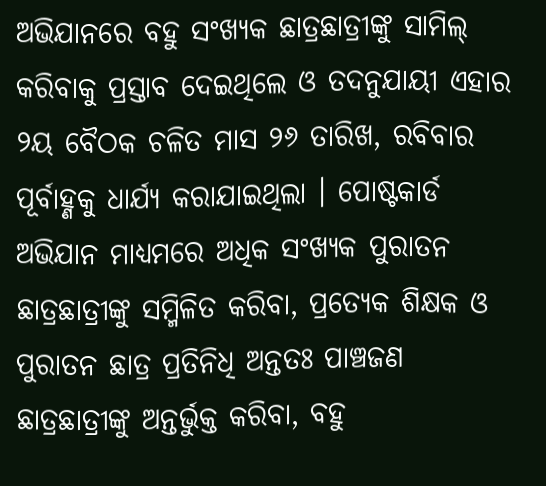ଅଭିଯାନରେ ବହୁ ସଂଖ୍ୟକ ଛାତ୍ରଛାତ୍ରୀଙ୍କୁ ସାମିଲ୍ କରିବାକୁ ପ୍ରସ୍ତାବ ଦେଇଥିଲେ ଓ ତଦନୁଯାୟୀ ଏହାର ୨ୟ ବୈଠକ ଚଳିତ ମାସ ୨୬ ତାରିଖ, ରବିବାର ପୂର୍ବାହ୍ଣକୁ ଧାର୍ଯ୍ୟ କରାଯାଇଥିଲା । ପୋଷ୍ଟକାର୍ଡ ଅଭିଯାନ ମାଧ୍ୟମରେ ଅଧିକ ସଂଖ୍ୟକ ପୁରାତନ ଛାତ୍ରଛାତ୍ରୀଙ୍କୁ ସମ୍ମିଳିତ କରିବା, ପ୍ରତ୍ୟେକ ଶିକ୍ଷକ ଓ ପୁରାତନ ଛାତ୍ର ପ୍ରତିନିଧି ଅନ୍ତତଃ ପାଞ୍ଚଜଣ ଛାତ୍ରଛାତ୍ରୀଙ୍କୁ ଅନ୍ତର୍ଭୁକ୍ତ କରିବା, ବହୁ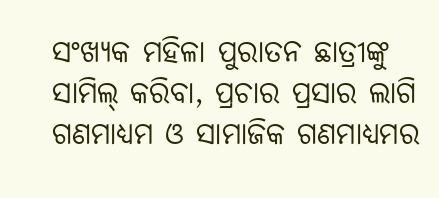ସଂଖ୍ୟକ ମହିଳା ପୁରାତନ ଛାତ୍ରୀଙ୍କୁ ସାମିଲ୍ କରିବା, ପ୍ରଚାର ପ୍ରସାର ଲାଗି ଗଣମାଧ୍ୟମ ଓ ସାମାଜିକ ଗଣମାଧ୍ୟମର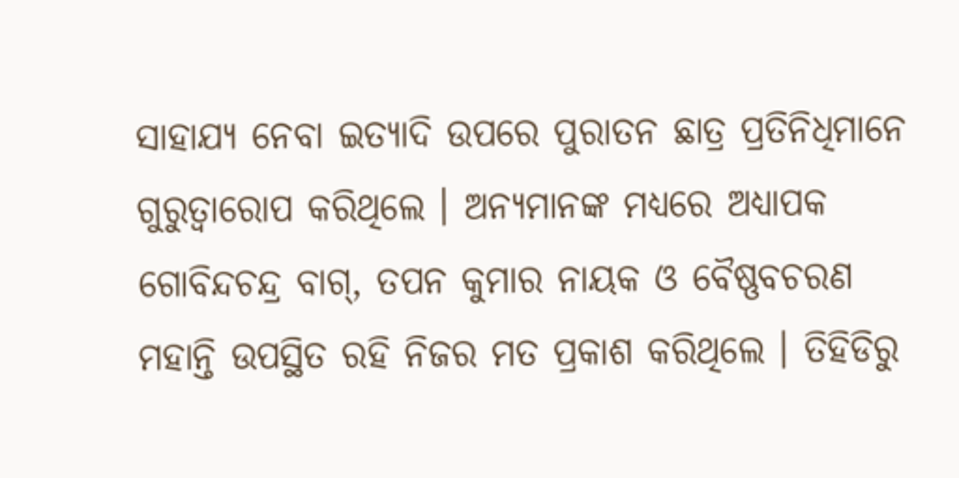ସାହାଯ୍ୟ ନେବା ଇତ୍ୟାଦି ଉପରେ ପୁରାତନ ଛାତ୍ର ପ୍ରତିନିଧିମାନେ ଗୁରୁତ୍ୱାରୋପ କରିଥିଲେ । ଅନ୍ୟମାନଙ୍କ ମଧ୍ୟରେ ଅଧ୍ୟାପକ ଗୋବିନ୍ଦଚନ୍ଦ୍ର ବାଗ୍‌, ତପନ କୁମାର ନାୟକ ଓ ବୈଷ୍ଣବଚରଣ ମହାନ୍ତି ଉପସ୍ଥିତ ରହି ନିଜର ମତ ପ୍ରକାଶ କରିଥିଲେ । ତିହିଡିରୁ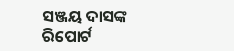ସଞ୍ଜୟ ଦାସଙ୍କ ରିପୋର୍ଟ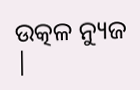ଉତ୍କଳ ନ୍ୟୁଜ |